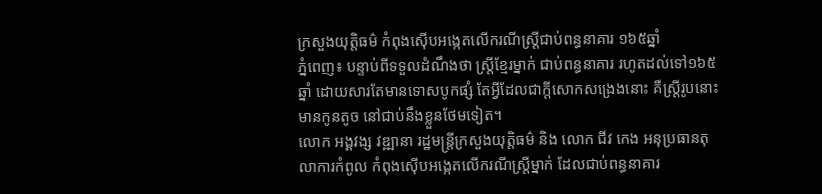ក្រសួងយុត្តិធម៌ កំពុងស៊ើបអង្កេតលើករណីស្រី្តជាប់ពន្ធនាគារ ១៦៥ឆ្នាំ
ភ្នំពេញ៖ បន្ទាប់ពីទទួលដំណឹងថា ស្រ្តីខ្មែរម្នាក់ ជាប់ពន្ធនាគារ រហូតដល់ទៅ១៦៥ឆ្នាំ ដោយសារតែមានទោសបូកផ្សំ តែអ្វីដែលជាក្តីសោកសង្រេងនោះ គឺស្រី្តរូបនោះ មានកូនតូច នៅជាប់នឹងខ្លួនថែមទៀត។
លោក អង្គវង្ស វឌ្ឍានា រដ្ឋមន្ត្រីក្រសួងយុត្តិធម៌ និង លោក ជីវ កេង អនុប្រធានតុលាការកំពូល កំពុងស៊ើបអង្កេតលើករណីស្ត្រីម្នាក់ ដែលជាប់ពន្ធនាគារ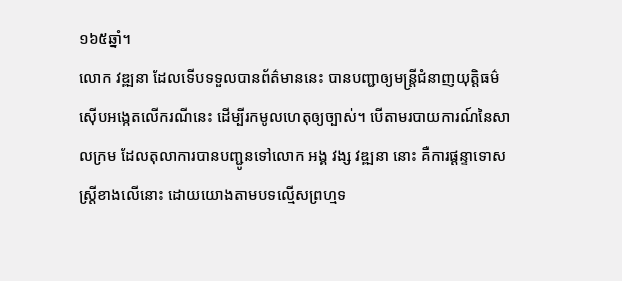១៦៥ឆ្នាំ។
លោក វឌ្ឍនា ដែលទើបទទួលបានព័ត៌មាននេះ បានបញ្ជាឲ្យមន្ត្រីជំនាញយុត្តិធម៌ ស៊ើបអង្កេតលើករណីនេះ ដើម្បីរកមូលហេតុឲ្យច្បាស់។ បើតាមរបាយការណ៍នៃសាលក្រម ដែលតុលាការបានបញ្ជូនទៅលោក អង្គ វង្ស វឌ្ឍនា នោះ គឺការផ្ដន្ទាទោសស្ត្រីខាងលើនោះ ដោយយោងតាមបទល្មើសព្រហ្មទ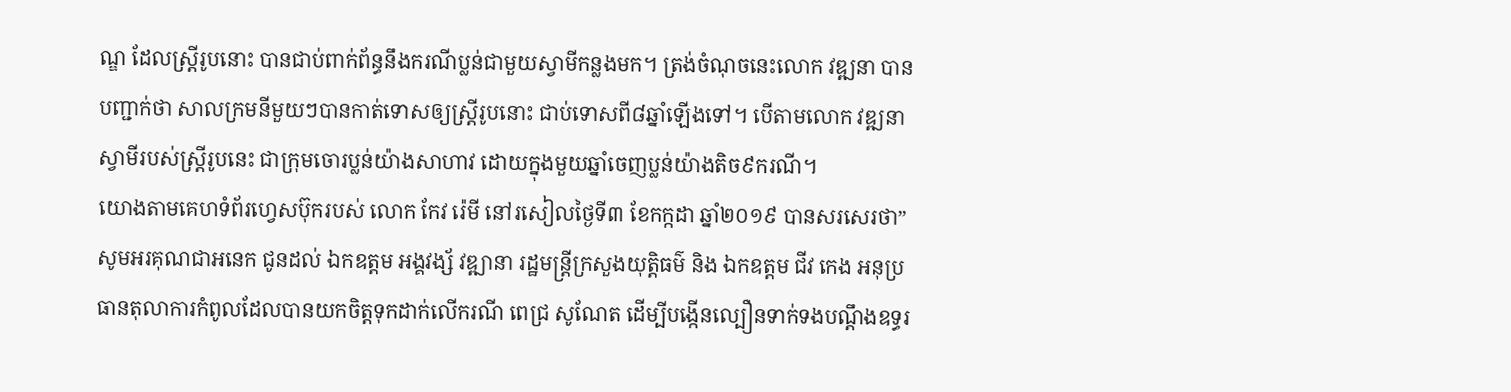ណ្ឌ ដែលស្ត្រីរូបនោះ បានជាប់ពាក់ព័ន្ធនឹងករណីប្លន់ជាមួយស្វាមីកន្លងមក។ ត្រង់ចំណុចនេះលោក វឌ្ឍនា បានបញ្ជាក់ថា សាលក្រមនីមួយៗបានកាត់ទោសឲ្យស្ត្រីរូបនោះ ជាប់ទោសពី៨ឆ្នាំឡើងទៅ។ បើតាមលោក វឌ្ឍនា ស្វាមីរបស់ស្ត្រីរូបនេះ ជាក្រុមចោរប្លន់យ៉ាងសាហាវ ដោយក្នុងមួយឆ្នាំចេញប្លន់យ៉ាងតិច៩ករណី។
យោងតាមគេហទំព័រហ្វេសប៊ុករបស់ លោក កែវ រ៉េមី នៅរសៀលថ្ងៃទី៣ ខែកក្កដា ឆ្នាំ២០១៩ បានសរសេរថា”សូមអរគុណជាអនេក ជូនដល់ ឯកឧត្តម អង្គវង្ស័ វឌ្ឍានា រដ្ឋមន្ត្រីក្រសួងយុត្តិធម៌ និង ឯកឧត្តម ជីវ កេង អនុប្រធានតុលាការកំពូលដែលបានយកចិត្តទុកដាក់លើករណី ពេជ្រ សូណែត ដើម្បីបង្កើនល្បឿនទាក់ទងបណ្តឹងឧទ្ធរ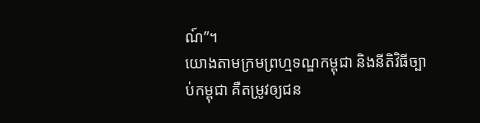ណ៍”។
យោងតាមក្រមព្រហ្មទណ្ឌកម្ពុជា និងនីតិវិធីច្បាប់កម្ពុជា គឺតម្រូវឲ្យជន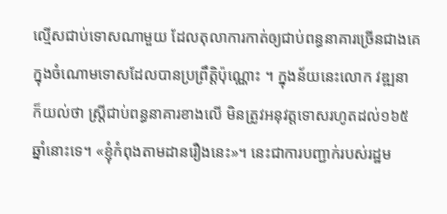ល្មើសជាប់ទោសណាមួយ ដែលតុលាការកាត់ឲ្យជាប់ពន្ធនាគារច្រើនជាងគេ ក្នុងចំណោមទោសដែលបានប្រព្រឹត្តិប៉ុណ្ណោះ ។ ក្នុងន័យនេះលោក វឌ្ឍនា ក៏យល់ថា ស្ត្រីជាប់ពន្ធនាគារខាងលើ មិនត្រូវអនុវត្តទោសរហូតដល់១៦៥ឆ្នាំនោះទេ។ «ខ្ញុំកំពុងតាមដានរឿងនេះ»។ នេះជាការបញ្ជាក់របស់រដ្ឋម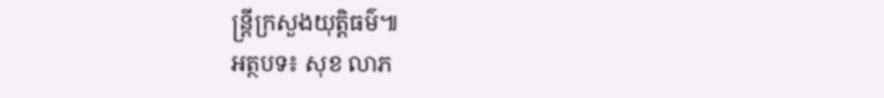ន្ត្រីក្រសួងយុត្តិធម៌៕
អត្ថបទ៖ សុខ លាភ